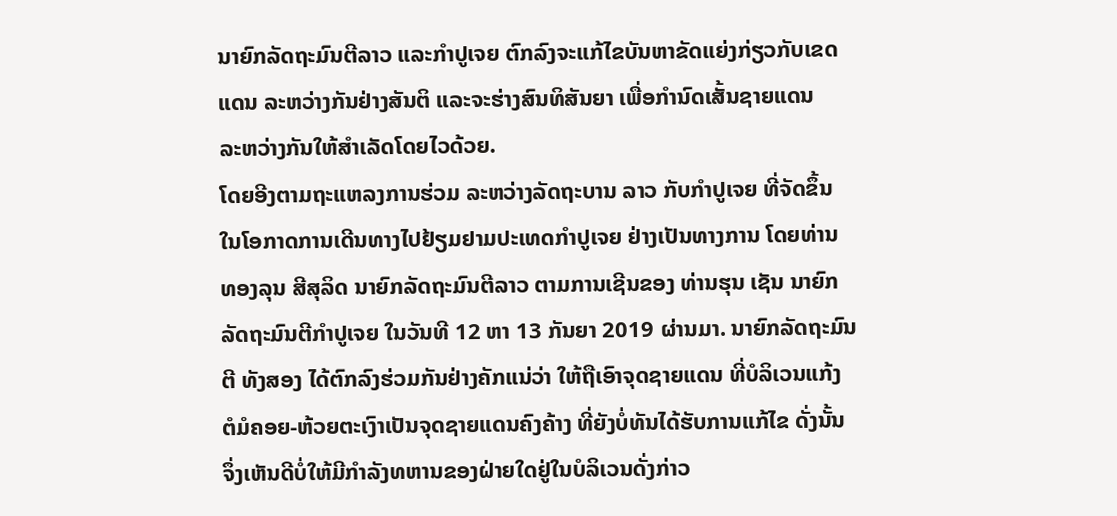ນາຍົກລັດຖະມົນຕີລາວ ແລະກຳປູເຈຍ ຕົກລົງຈະແກ້ໄຂບັນຫາຂັດແຍ່ງກ່ຽວກັບເຂດ
ແດນ ລະຫວ່າງກັນຢ່າງສັນຕິ ແລະຈະຮ່າງສົນທິສັນຍາ ເພື່ອກຳນົດເສັ້ນຊາຍແດນ
ລະຫວ່າງກັນໃຫ້ສຳເລັດໂດຍໄວດ້ວຍ.
ໂດຍອີງຕາມຖະແຫລງການຮ່ວມ ລະຫວ່າງລັດຖະບານ ລາວ ກັບກຳປູເຈຍ ທີ່ຈັດຂຶ້ນ
ໃນໂອກາດການເດີນທາງໄປຢ້ຽມຢາມປະເທດກຳປູເຈຍ ຢ່າງເປັນທາງການ ໂດຍທ່ານ
ທອງລຸນ ສີສຸລິດ ນາຍົກລັດຖະມົນຕີລາວ ຕາມການເຊີນຂອງ ທ່ານຮຸນ ເຊັນ ນາຍົກ
ລັດຖະມົນຕີກຳປູເຈຍ ໃນວັນທີ 12 ຫາ 13 ກັນຍາ 2019 ຜ່ານມາ. ນາຍົກລັດຖະມົນ
ຕີ ທັງສອງ ໄດ້ຕົກລົງຮ່ວມກັນຢ່າງຄັກແນ່ວ່າ ໃຫ້ຖືເອົາຈຸດຊາຍແດນ ທີ່ບໍລິເວນແກ້ງ
ຕໍມໍຄອຍ-ຫ້ວຍຕະເງົາເປັນຈຸດຊາຍແດນຄົງຄ້າງ ທີ່ຍັງບໍ່ທັນໄດ້ຮັບການແກ້ໄຂ ດັ່ງນັ້ນ
ຈຶ່ງເຫັນດີບໍ່ໃຫ້ມີກຳລັງທຫານຂອງຝ່າຍໃດຢູ່ໃນບໍລິເວນດັ່ງກ່າວ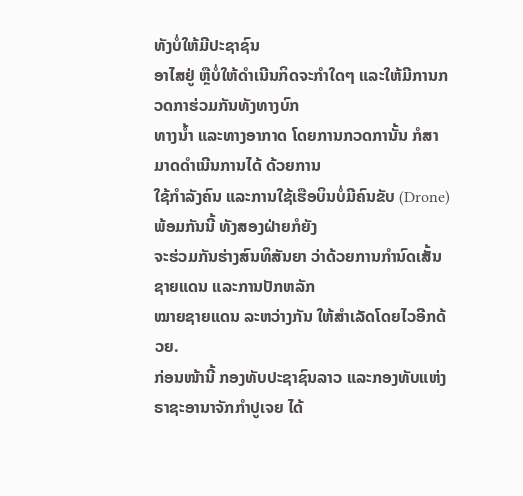ທັງບໍ່ໃຫ້ມີປະຊາຊົນ
ອາໄສຢູ່ ຫຼືບໍ່ໃຫ້ດຳເນີນກິດຈະກຳໃດໆ ແລະໃຫ້ມີການກວດກາຮ່ວມກັນທັງທາງບົກ
ທາງນ້ຳ ແລະທາງອາກາດ ໂດຍການກວດການັ້ນ ກໍສາມາດດຳເນີນການໄດ້ ດ້ວຍການ
ໃຊ້ກຳລັງຄົນ ແລະການໃຊ້ເຮືອບິນບໍ່ມີຄົນຂັບ (Drone) ພ້ອມກັນນີ້ ທັງສອງຝ່າຍກໍຍັງ
ຈະຮ່ວມກັນຮ່າງສົນທິສັນຍາ ວ່າດ້ວຍການກຳນົດເສັ້ນຊາຍແດນ ແລະການປັກຫລັກ
ໝາຍຊາຍແດນ ລະຫວ່າງກັນ ໃຫ້ສຳເລັດໂດຍໄວອີກດ້ວຍ.
ກ່ອນໜ້ານີ້ ກອງທັບປະຊາຊົນລາວ ແລະກອງທັບແຫ່ງຣາຊະອານາຈັກກຳປູເຈຍ ໄດ້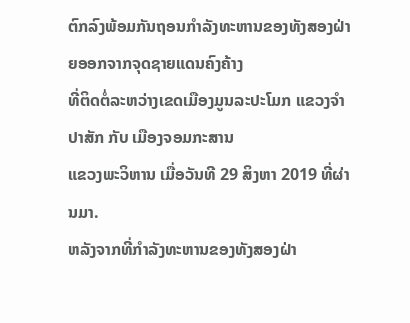ຕົກລົງພ້ອມກັນຖອນກຳລັງທະຫານຂອງທັງສອງຝ່າຍອອກຈາກຈຸດຊາຍແດນຄົງຄ້າງ
ທີ່ຕິດຕໍ່ລະຫວ່າງເຂດເມືອງມູນລະປະໂມກ ແຂວງຈຳປາສັກ ກັບ ເມືອງຈອມກະສານ
ແຂວງພະວິຫານ ເມື່ອວັນທີ 29 ສິງຫາ 2019 ທີ່ຜ່ານມາ.
ຫລັງຈາກທີ່ກຳລັງທະຫານຂອງທັງສອງຝ່າ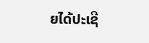ຍໄດ້ປະເຊີ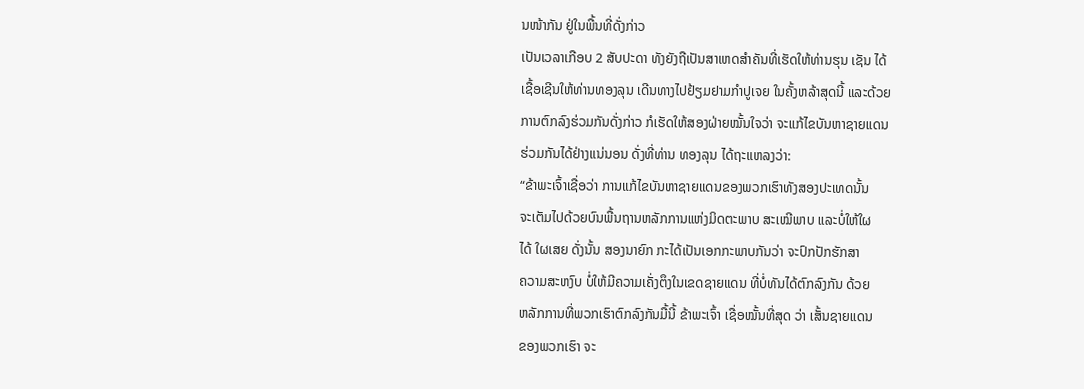ນໜ້າກັນ ຢູ່ໃນພື້ນທີ່ດັ່ງກ່າວ
ເປັນເວລາເກືອບ 2 ສັບປະດາ ທັງຍັງຖືເປັນສາເຫດສຳຄັນທີ່ເຮັດໃຫ້ທ່ານຮຸນ ເຊັນ ໄດ້
ເຊື້ອເຊີນໃຫ້ທ່ານທອງລຸນ ເດີນທາງໄປຢ້ຽມຢາມກຳປູເຈຍ ໃນຄັ້ງຫລ້າສຸດນີ້ ແລະດ້ວຍ
ການຕົກລົງຮ່ວມກັນດັ່ງກ່າວ ກໍເຮັດໃຫ້ສອງຝ່າຍໝັ້ນໃຈວ່າ ຈະແກ້ໄຂບັນຫາຊາຍແດນ
ຮ່ວມກັນໄດ້ຢ່າງແນ່ນອນ ດັ່ງທີ່ທ່ານ ທອງລຸນ ໄດ້ຖະແຫລງວ່າ:
“ຂ້າພະເຈົ້າເຊື່ອວ່າ ການແກ້ໄຂບັນຫາຊາຍແດນຂອງພວກເຮົາທັງສອງປະເທດນັ້ນ
ຈະເຕັມໄປດ້ວຍບົນພື້ນຖານຫລັກການແຫ່ງມິດຕະພາບ ສະເໝີພາບ ແລະບໍ່ໃຫ້ໃຜ
ໄດ້ ໃຜເສຍ ດັ່ງນັ້ນ ສອງນາຍົກ ກະໄດ້ເປັນເອກກະພາບກັນວ່າ ຈະປົກປັກຮັກສາ
ຄວາມສະຫງົບ ບໍ່ໃຫ້ມີຄວາມເຄັ່ງຕຶງໃນເຂດຊາຍແດນ ທີ່ບໍ່ທັນໄດ້ຕົກລົງກັນ ດ້ວຍ
ຫລັກການທີ່ພວກເຮົາຕົກລົງກັນມື້ນີ້ ຂ້າພະເຈົ້າ ເຊື່ອໝັ້ນທີ່ສຸດ ວ່າ ເສັ້ນຊາຍແດນ
ຂອງພວກເຮົາ ຈະ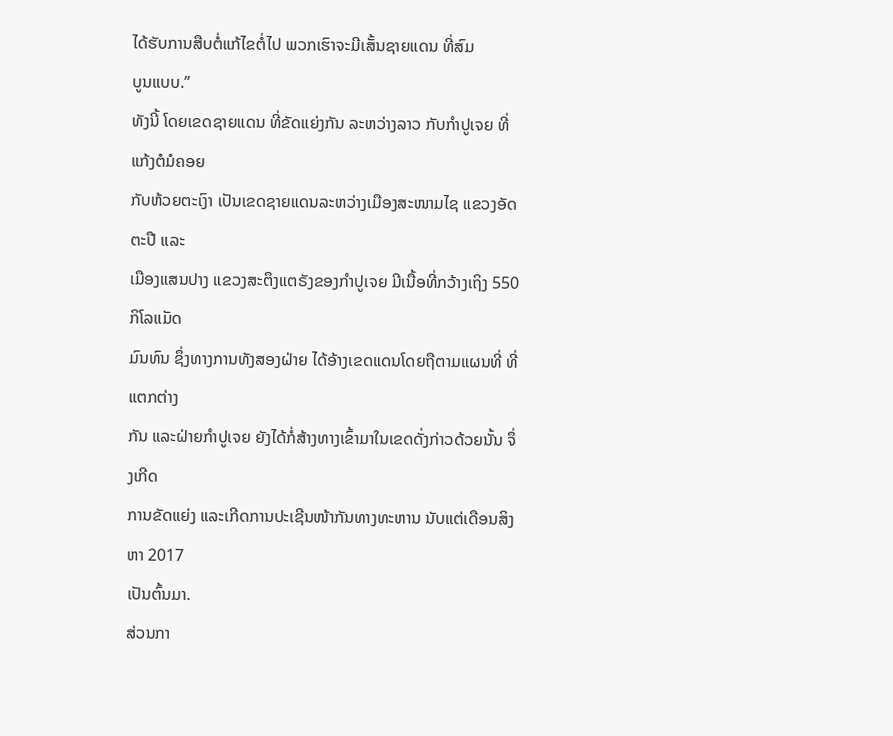ໄດ້ຮັບການສືບຕໍ່ແກ້ໄຂຕໍ່ໄປ ພວກເຮົາຈະມີເສັ້ນຊາຍແດນ ທີ່ສົມ
ບູນແບບ.”
ທັງນີ້ ໂດຍເຂດຊາຍແດນ ທີ່ຂັດແຍ່ງກັນ ລະຫວ່າງລາວ ກັບກຳປູເຈຍ ທີ່ແກ້ງຕໍມໍຄອຍ
ກັບຫ້ວຍຕະເງົາ ເປັນເຂດຊາຍແດນລະຫວ່າງເມືອງສະໜາມໄຊ ແຂວງອັດຕະປື ແລະ
ເມືອງແສນປາງ ແຂວງສະຕຶງແຕຣັງຂອງກຳປູເຈຍ ມີເນື້ອທີ່ກວ້າງເຖິງ 550 ກິໂລແມັດ
ມົນທົນ ຊຶ່ງທາງການທັງສອງຝ່າຍ ໄດ້ອ້າງເຂດແດນໂດຍຖືຕາມແຜນທີ່ ທີ່ແຕກຕ່າງ
ກັນ ແລະຝ່າຍກຳປູເຈຍ ຍັງໄດ້ກໍ່ສ້າງທາງເຂົ້າມາໃນເຂດດັ່ງກ່າວດ້ວຍນັ້ນ ຈຶ່ງເກີດ
ການຂັດແຍ່ງ ແລະເກີດການປະເຊີນໜ້າກັນທາງທະຫານ ນັບແຕ່ເດືອນສິງຫາ 2017
ເປັນຕົ້ນມາ.
ສ່ວນກາ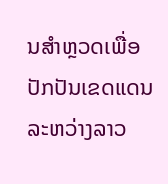ນສຳຫຼວດເພື່ອປັກປັນເຂດແດນ ລະຫວ່າງລາວ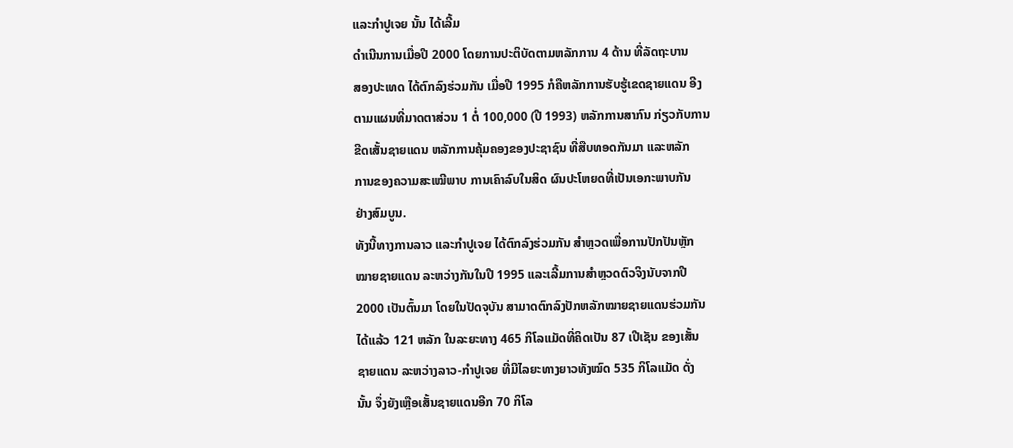ແລະກຳປູເຈຍ ນັ້ນ ໄດ້ເລີ້ມ
ດຳເນີນການເມື່ອປີ 2000 ໂດຍການປະຕິບັດຕາມຫລັກການ 4 ດ້ານ ທີ່ລັດຖະບານ
ສອງປະເທດ ໄດ້ຕົກລົງຮ່ວມກັນ ເມື່ອປີ 1995 ກໍຄືຫລັກການຮັບຮູ້ເຂດຊາຍແດນ ອີງ
ຕາມແຜນທີ່ມາດຕາສ່ວນ 1 ຕໍ່ 100,000 (ປີ 1993) ຫລັກການສາກົນ ກ່ຽວກັບການ
ຂີດເສັ້ນຊາຍແດນ ຫລັກການຄຸ້ມຄອງຂອງປະຊາຊົນ ທີ່ສືບທອດກັນມາ ແລະຫລັກ
ການຂອງຄວາມສະເໝີພາບ ການເຄົາລົບໃນສິດ ຜົນປະໂຫຍດທີ່ເປັນເອກະພາບກັນ
ຢ່າງສົມບູນ.
ທັງນີ້ທາງການລາວ ແລະກຳປູເຈຍ ໄດ້ຕົກລົງຮ່ວມກັນ ສຳຫຼວດເພື່ອການປັກປັນຫຼັກ
ໝາຍຊາຍແດນ ລະຫວ່າງກັນໃນປີ 1995 ແລະເລີ້ມການສຳຫຼວດຕົວຈິງນັບຈາກປີ
2000 ເປັນຕົ້ນມາ ໂດຍໃນປັດຈຸບັນ ສາມາດຕົກລົງປັກຫລັກໝາຍຊາຍແດນຮ່ວມກັນ
ໄດ້ແລ້ວ 121 ຫລັກ ໃນລະຍະທາງ 465 ກິໂລແມັດທີ່ຄິດເປັນ 87 ເປີເຊັນ ຂອງເສັ້ນ
ຊາຍແດນ ລະຫວ່າງລາວ-ກຳປູເຈຍ ທີ່ມີໄລຍະທາງຍາວທັງໝົດ 535 ກິໂລແມັດ ດັ່ງ
ນັ້ນ ຈຶ່ງຍັງເຫຼືອເສັ້ນຊາຍແດນອີກ 70 ກິໂລ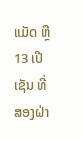ແມັດ ຫຼື 13 ເປີເຊັນ ທີ່ສອງຝ່າ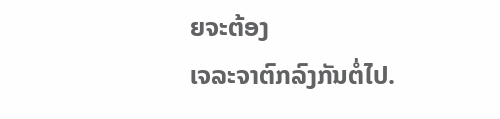ຍຈະຕ້ອງ
ເຈລະຈາຕົກລົງກັນຕໍ່ໄປ.